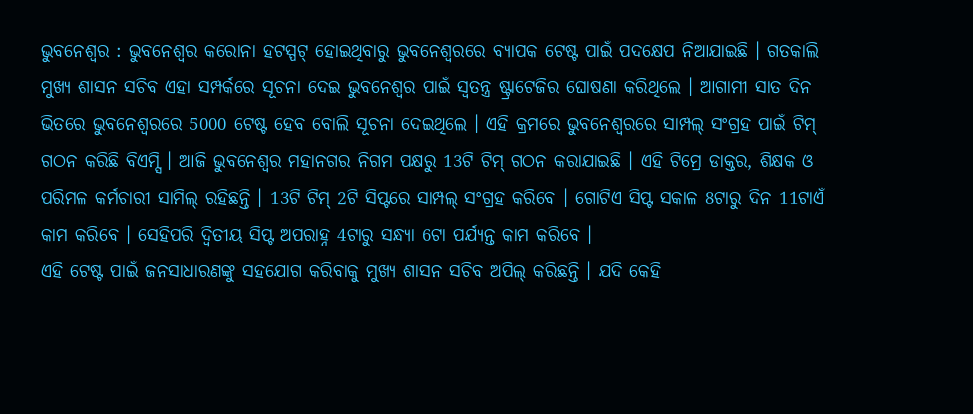ଭୁବନେଶ୍ବର : ଭୁବନେଶ୍ବର କରୋନା ହଟସ୍ପଟ୍ ହୋଇଥିବାରୁ ଭୁବନେଶ୍ବରରେ ବ୍ୟାପକ ଟେଷ୍ଟ ପାଇଁ ପଦକ୍ଷେପ ନିଆଯାଇଛି । ଗତକାଲି ମୁଖ୍ୟ ଶାସନ ସଚିବ ଏହା ସମ୍ପର୍କରେ ସୂଚନା ଦେଇ ଭୁବନେଶ୍ବର ପାଇଁ ସ୍ବତନ୍ତ୍ର ଷ୍ଟ୍ରାଟେଜିର ଘୋଷଣା କରିଥିଲେ । ଆଗାମୀ ସାତ ଦିନ ଭିତରେ ଭୁବନେଶ୍ବରରେ 5000 ଟେଷ୍ଟ ହେବ ବୋଲି ସୂଚନା ଦେଇଥିଲେ । ଏହି କ୍ରମରେ ଭୁବନେଶ୍ବରରେ ସାମ୍ପଲ୍ ସଂଗ୍ରହ ପାଇଁ ଟିମ୍ ଗଠନ କରିଛି ବିଏମ୍ସି । ଆଜି ଭୁବନେଶ୍ବର ମହାନଗର ନିଗମ ପକ୍ଷରୁ 13ଟି ଟିମ୍ ଗଠନ କରାଯାଇଛି । ଏହି ଟିମ୍ରେ ଡାକ୍ତର, ଶିକ୍ଷକ ଓ ପରିମଳ କର୍ମଚାରୀ ସାମିଲ୍ ରହିଛନ୍ତି । 13ଟି ଟିମ୍ 2ଟି ସିପ୍ଟରେ ସାମ୍ପଲ୍ ସଂଗ୍ରହ କରିବେ । ଗୋଟିଏ ସିପ୍ଟ ସକାଳ 8ଟାରୁ ଦିନ 11ଟାଏଁ କାମ କରିବେ । ସେହିପରି ଦ୍ବିତୀୟ ସିପ୍ଟ ଅପରାହ୍ନ 4ଟାରୁ ସନ୍ଧ୍ୟା 6ଟା ପର୍ଯ୍ୟନ୍ତ କାମ କରିବେ ।
ଏହି ଟେଷ୍ଟ ପାଇଁ ଜନସାଧାରଣଙ୍କୁ ସହଯୋଗ କରିବାକୁ ମୁଖ୍ୟ ଶାସନ ସଚିବ ଅପିଲ୍ କରିଛନ୍ତି । ଯଦି କେହି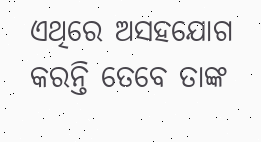ଏଥିରେ ଅସହଯୋଗ କରନ୍ତି ତେବେ ତାଙ୍କ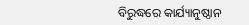ବିରୁଦ୍ଧରେ କାର୍ଯ୍ୟାନୁଷ୍ଠାନ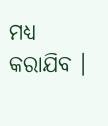ମଧ୍ୟ କରାଯିବ ।